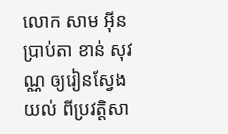លោក សាម អ៊ីន ប្រាប់តា ខាន់ សុវណ្ណ ឲ្យរៀនស្វែងយល់ ពីប្រវត្តិសា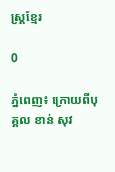ស្រ្តខ្មែរ

0

ភ្នំពេញ៖ ក្រោយពីបុគ្គល ខាន់ សុវ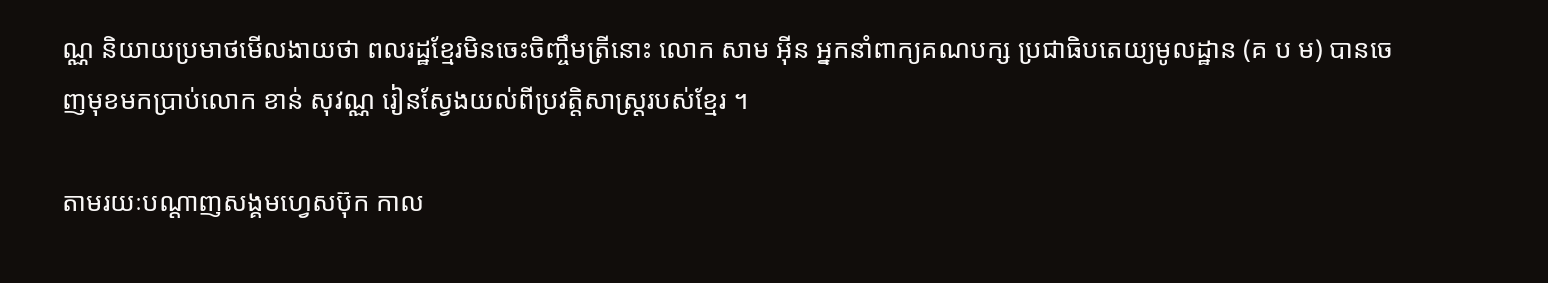ណ្ណ និយាយប្រមាថមើលងាយថា ពលរដ្ឋខ្មែរមិនចេះចិញ្ចឹមត្រីនោះ លោក សាម អ៊ីន អ្នកនាំពាក្យគណបក្ស ប្រជាធិបតេយ្យមូលដ្ឋាន (គ ប ម) បានចេញមុខមកប្រាប់លោក ខាន់ សុវណ្ណ រៀនស្វែងយល់ពីប្រវត្តិសាស្រ្តរបស់ខ្មែរ ។

តាមរយៈបណ្ដាញសង្គមហ្វេសប៊ុក កាល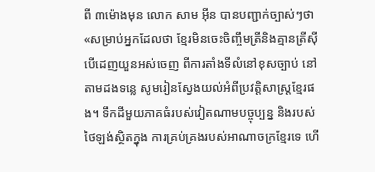ពី ៣ម៉ោងមុន លោក សាម អ៊ីន បានបញ្ជាក់ច្បាស់ៗថា «សម្រាប់អ្នកដែលថា ខ្មែរមិនចេះចិញ្ចឹមត្រីនិងគ្មានត្រីស៊ី បើដេញយួនអស់ចេញ ពីការតាំងទីលំនៅខុសច្បាប់ នៅតាមដងទន្លេ សូមរៀនស្វែងយល់អំពីប្រវត្តិសាស្រ្តខ្មែរផង។ ទឹកដីមួយភាគធំរបស់វៀតណាមបច្ចុប្បន្ន និងរបស់ថៃឡង់ស្ថិតក្នុង ការគ្រប់គ្រងរបស់អាណាចក្រខ្មែរទេ ហើ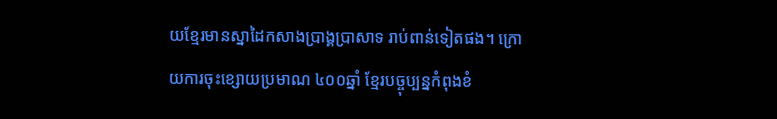យខ្មែរមានស្នាដៃកសាងប្រាង្គប្រាសាទ រាប់ពាន់ទៀតផង។ ក្រោយការចុះខ្សោយប្រមាណ ៤០០ឆ្នាំ ខ្មែរបច្ចុប្បន្នកំពុងខំ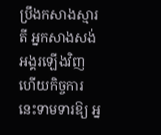ប្រឹងកសាងស្មារតី អ្នកសាងសង់អង្គរឡើងវិញ ហើយកិច្ចការនេះទាមទារឱ្យ អ្ន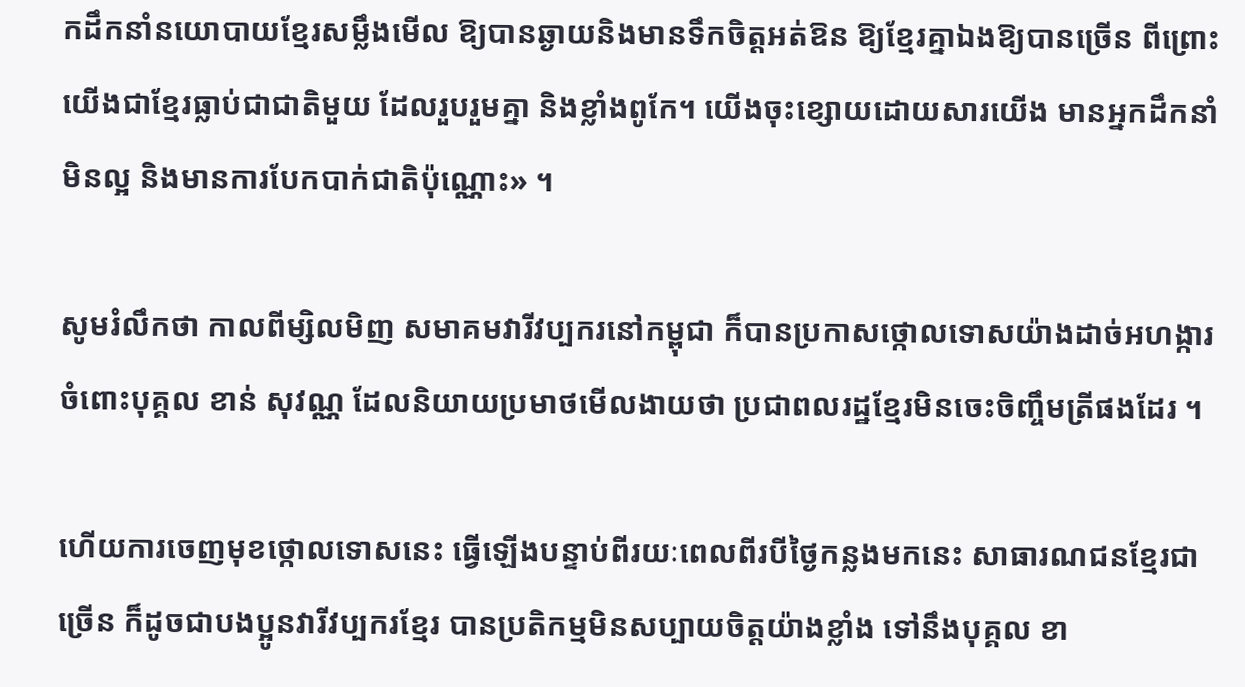កដឹកនាំនយោបាយខ្មែរសម្លឹងមើល ឱ្យបានឆ្ងាយនិងមានទឹកចិត្តអត់ឱន ឱ្យខ្មែរគ្នាឯងឱ្យបានច្រើន ពីព្រោះយើងជាខ្មែរធ្លាប់ជាជាតិមួយ ដែលរួបរួមគ្នា និងខ្លាំងពូកែ។ យើងចុះខ្សោយដោយសារយើង មានអ្នកដឹកនាំមិនល្អ និងមានការបែកបាក់ជាតិប៉ុណ្ណោះ» ។

សូមរំលឹកថា កាលពីម្សិលមិញ សមាគមវារីវប្បករនៅកម្ពុជា ក៏បានប្រកាសថ្កោលទោសយ៉ាងដាច់អហង្ការ ចំពោះបុគ្គល ខាន់ សុវណ្ណ ដែលនិយាយប្រមាថមើលងាយថា ប្រជាពលរដ្ឋខ្មែរមិនចេះចិញ្ចឹមត្រីផងដែរ ។

ហើយការចេញមុខថ្កោលទោសនេះ ធ្វើឡើងបន្ទាប់ពីរយៈពេលពីរបីថ្ងៃកន្លងមកនេះ សាធារណជនខ្មែរជាច្រើន ក៏ដូចជាបងប្អូនវារីវប្បករខ្មែរ បានប្រតិកម្មមិនសប្បាយចិត្តយ៉ាងខ្លាំង ទៅនឹងបុគ្គល ខា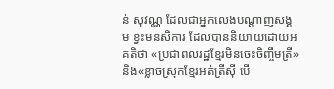ន់ សុវណ្ណ ដែលជាអ្នកលេងបណ្ដាញសង្គម ខ្វះមនសិការ ដែលបាននិយាយដោយអគតិថា «ប្រជាពលរដ្ឋខ្មែរមិនចេះចិញ្ចឹមត្រី» និង«ខ្លាចស្រុកខ្មែរអត់ត្រីស៊ី បើ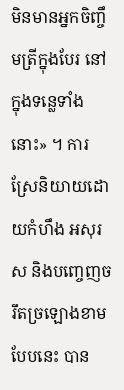មិនមានអ្នកចិញ្ចឹមត្រីក្នុងបែរ នៅក្នុងទន្លេទាំងនោះ» ។ ការស្រែនិយាយដោយកំហឹង អសុរស និងបញ្ចេញចរឹតច្រឡោងខាមបែបនេះ បាន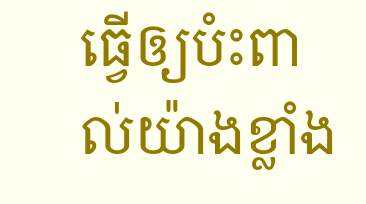ធ្វើឲ្យបំះពាល់យ៉ាងខ្លាំង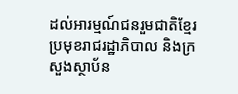ដល់អារម្មណ៍ជនរួមជាតិខ្មែរ ប្រមុខរាជរដ្ឋាភិបាល និងក្រសួងស្ថាប័ន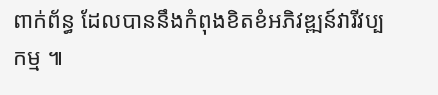ពាក់ព័ន្ធ ដែលបាននឹងកំពុងខិតខំអភិវឌ្ឍន៍វារីវប្បកម្ម ៕